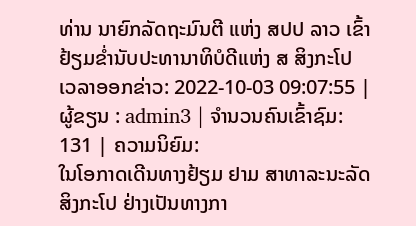ທ່ານ ນາຍົກລັດຖະມົນຕີ ແຫ່ງ ສປປ ລາວ ເຂົ້າຢ້ຽມຂ່ຳນັບປະທານາທິບໍດີແຫ່ງ ສ ສິງກະໂປ
ເວລາອອກຂ່າວ: 2022-10-03 09:07:55 | ຜູ້ຂຽນ : admin3 | ຈຳນວນຄົນເຂົ້າຊົມ: 131 | ຄວາມນິຍົມ:
ໃນໂອກາດເດີນທາງຢ້ຽມ ຢາມ ສາທາລະນະລັດ ສິງກະໂປ ຢ່າງເປັນທາງກາ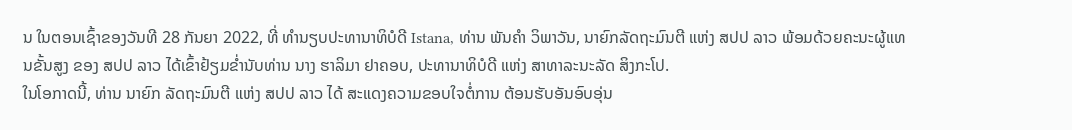ນ ໃນຕອນເຊົ້າຂອງວັນທີ 28 ກັນຍາ 2022, ທີ່ ທຳນຽບປະທານາທິບໍດີ Istana, ທ່ານ ພັນຄຳ ວິພາວັນ, ນາຍົກລັດຖະມົນຕີ ແຫ່ງ ສປປ ລາວ ພ້ອມດ້ວຍຄະນະຜູ້ແທນຂັ້ນສູງ ຂອງ ສປປ ລາວ ໄດ້ເຂົ້າຢ້ຽມຂ່ຳນັບທ່ານ ນາງ ຮາລິມາ ຢາຄອບ, ປະທານາທິບໍດີ ແຫ່ງ ສາທາລະນະລັດ ສິງກະໂປ.
ໃນໂອກາດນີ້, ທ່ານ ນາຍົກ ລັດຖະມົນຕີ ແຫ່ງ ສປປ ລາວ ໄດ້ ສະແດງຄວາມຂອບໃຈຕໍ່ການ ຕ້ອນຮັບອັນອົບອຸ່ນ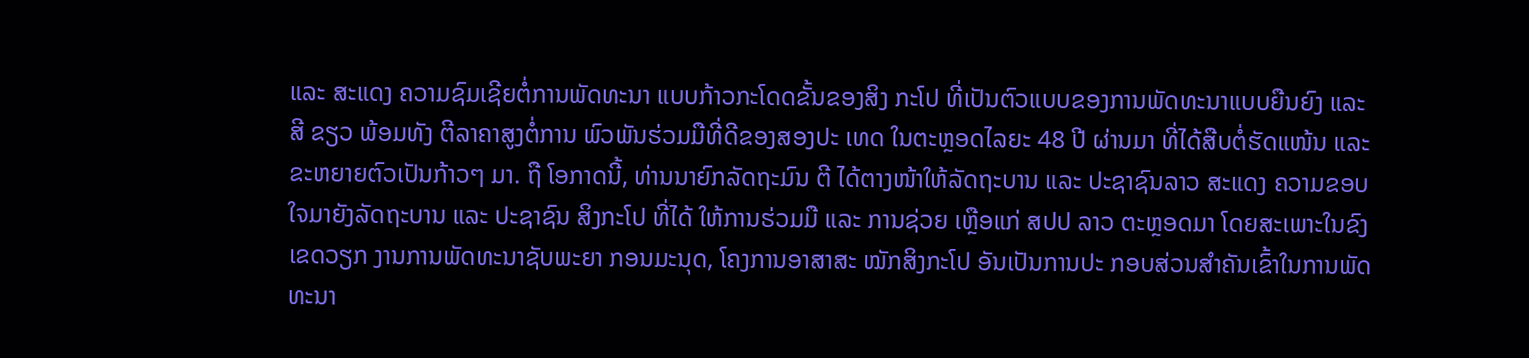ແລະ ສະແດງ ຄວາມຊົມເຊີຍຕໍ່ການພັດທະນາ ແບບກ້າວກະໂດດຂັ້ນຂອງສິງ ກະໂປ ທີ່ເປັນຕົວແບບຂອງການພັດທະນາແບບຍືນຍົງ ແລະ ສີ ຂຽວ ພ້ອມທັງ ຕີລາຄາສູງຕໍ່ການ ພົວພັນຮ່ວມມືທີ່ດີຂອງສອງປະ ເທດ ໃນຕະຫຼອດໄລຍະ 48 ປີ ຜ່ານມາ ທີ່ໄດ້ສືບຕໍ່ຮັດແໜ້ນ ແລະ ຂະຫຍາຍຕົວເປັນກ້າວໆ ມາ. ຖື ໂອກາດນີ້, ທ່ານນາຍົກລັດຖະມົນ ຕີ ໄດ້ຕາງໜ້າໃຫ້ລັດຖະບານ ແລະ ປະຊາຊົນລາວ ສະແດງ ຄວາມຂອບໃຈມາຍັງລັດຖະບານ ແລະ ປະຊາຊົນ ສິງກະໂປ ທີ່ໄດ້ ໃຫ້ການຮ່ວມມື ແລະ ການຊ່ວຍ ເຫຼືອແກ່ ສປປ ລາວ ຕະຫຼອດມາ ໂດຍສະເພາະໃນຂົງເຂດວຽກ ງານການພັດທະນາຊັບພະຍາ ກອນມະນຸດ, ໂຄງການອາສາສະ ໝັກສິງກະໂປ ອັນເປັນການປະ ກອບສ່ວນສຳຄັນເຂົ້າໃນການພັດທະນາ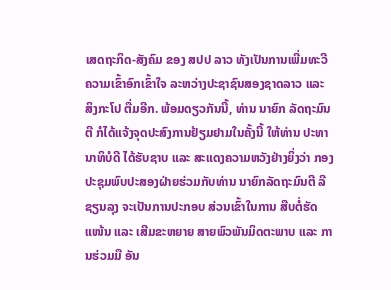ເສດຖະກິດ-ສັງຄົມ ຂອງ ສປປ ລາວ ທັງເປັນການເພີ່ມທະວີຄວາມເຂົ້າອົກເຂົ້າໃຈ ລະຫວ່າງປະຊາຊົນສອງຊາດລາວ ແລະ ສິງກະໂປ ຕື່ມອີກ. ພ້ອມດຽວກັນນີ້, ທ່ານ ນາຍົກ ລັດຖະມົນຕີ ກໍໄດ້ແຈ້ງຈຸດປະສົງການຢ້ຽມຢາມໃນຄັ້ງນີ້ ໃຫ້ທ່ານ ປະທານາທິບໍດີ ໄດ້ຮັບຊາບ ແລະ ສະແດງຄວາມຫວັງຢ່າງຍິ່ງວ່າ ກອງປະຊຸມພົບປະສອງຝ່າຍຮ່ວມກັບທ່ານ ນາຍົກລັດຖະມົນຕີ ລີຊຽນລຸງ ຈະເປັນການປະກອບ ສ່ວນເຂົ້າໃນການ ສືບຕໍ່ຮັດແໜ້ນ ແລະ ເສີມຂະຫຍາຍ ສາຍພົວພັນມິດຕະພາບ ແລະ ການຮ່ວມມື ອັນ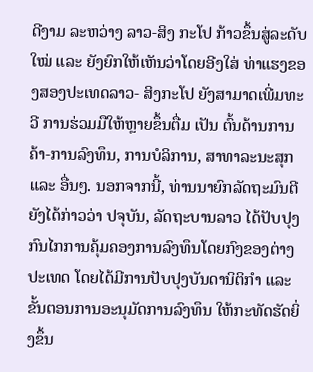ດີງາມ ລະຫວ່າງ ລາວ-ສິງ ກະໂປ ກ້າວຂຶ້ນສູ່ລະດັບໃໝ່ ແລະ ຍັງຍົກໃຫ້ເຫັນວ່າໂດຍອີງໃສ່ ທ່າແຮງຂອງສອງປະເທດລາວ- ສິງກະໂປ ຍັງສາມາດເພີ່ມທະວີ ການຮ່ວມມືໃຫ້ຫຼາຍຂຶ້ນຕື່ມ ເປັນ ຕົ້ນດ້ານການຄ້າ-ການລົງທຶນ, ການບໍລິການ, ສາທາລະນະສຸກ ແລະ ອື່ນໆ. ນອກຈາກນີ້, ທ່ານນາຍົກລັດຖະມົນຕີ ຍັງໄດ້ກ່າວວ່າ ປຈຸບັນ, ລັດຖະບານລາວ ໄດ້ປັບປຸງກົນໄກການຄຸ້ມຄອງການລົງທຶນໂດຍກົງຂອງຕ່າງປະເທດ ໂດຍໄດ້ມີການປັບປຸງບັນດານິຕິກຳ ແລະ ຂັ້ນຕອນການອະນຸມັດການລົງທຶນ ໃຫ້ກະທັດຮັດຍິ່ງຂຶ້ນ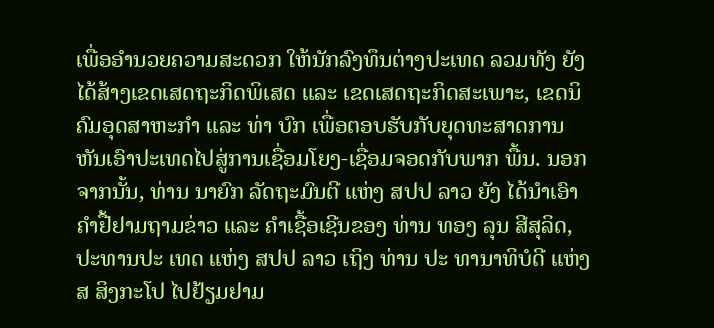ເພື່ອອຳນວຍຄວາມສະດວກ ໃຫ້ນັກລົງທຶນຕ່າງປະເທດ ລວມທັງ ຍັງໄດ້ສ້າງເຂດເສດຖະກິດພິເສດ ແລະ ເຂດເສດຖະກິດສະເພາະ, ເຂດນິຄົມອຸດສາຫະກຳ ແລະ ທ່າ ບົກ ເພື່ອຕອບຮັບກັບຍຸດທະສາດການຫັນເອົາປະເທດໄປສູ່ການເຊື່ອມໂຍງ-ເຊື່ອມຈອດກັບພາກ ພື້ນ. ນອກຈາກນັ້ນ, ທ່ານ ນາຍົກ ລັດຖະມົນຕີ ແຫ່ງ ສປປ ລາວ ຍັງ ໄດ້ນຳເອົາຄຳຢື້ຢາມຖາມຂ່າວ ແລະ ຄຳເຊື້ອເຊີນຂອງ ທ່ານ ທອງ ລຸນ ສີສຸລິດ, ປະທານປະ ເທດ ແຫ່ງ ສປປ ລາວ ເຖິງ ທ່ານ ປະ ທານາທິບໍດີ ແຫ່ງ ສ ສິງກະໂປ ໄປຢ້ຽມຢາມ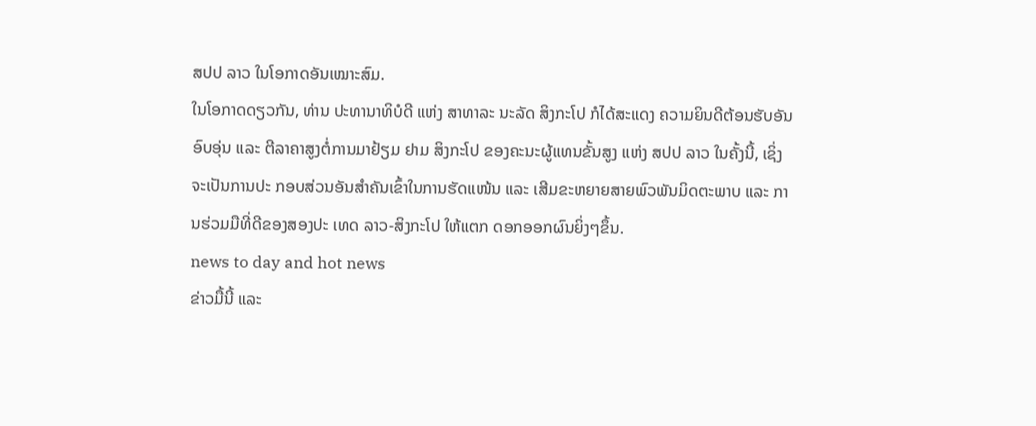ສປປ ລາວ ໃນໂອກາດອັນເໝາະສົມ.
ໃນໂອກາດດຽວກັນ, ທ່ານ ປະທານາທິບໍດີ ແຫ່ງ ສາທາລະ ນະລັດ ສິງກະໂປ ກໍໄດ້ສະແດງ ຄວາມຍິນດີຕ້ອນຮັບອັນອົບອຸ່ນ ແລະ ຕີລາຄາສູງຕໍ່ການມາຢ້ຽມ ຢາມ ສິງກະໂປ ຂອງຄະນະຜູ້ແທນຂັ້ນສູງ ແຫ່ງ ສປປ ລາວ ໃນຄັ້ງນີ້, ເຊິ່ງຈະເປັນການປະ ກອບສ່ວນອັນສຳຄັນເຂົ້າໃນການຮັດແໜ້ນ ແລະ ເສີມຂະຫຍາຍສາຍພົວພັນມິດຕະພາບ ແລະ ການຮ່ວມມືທີ່ດີຂອງສອງປະ ເທດ ລາວ-ສິງກະໂປ ໃຫ້ແຕກ ດອກອອກຜົນຍິ່ງໆຂຶ້ນ.
news to day and hot news
ຂ່າວມື້ນີ້ ແລະ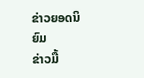ຂ່າວຍອດນິຍົມ
ຂ່າວມື້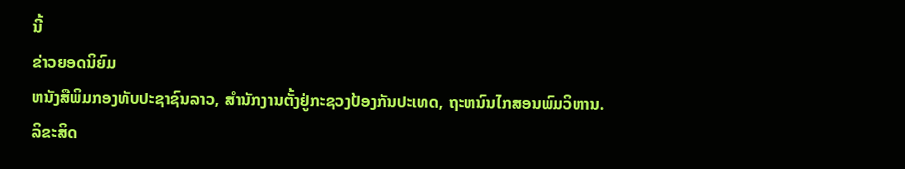ນີ້
ຂ່າວຍອດນິຍົມ
ຫນັງສືພິມກອງທັບປະຊາຊົນລາວ, ສຳນັກງານຕັ້ງຢູ່ກະຊວງປ້ອງກັນປະເທດ, ຖະຫນົນໄກສອນພົມວິຫານ.
ລິຂະສິດ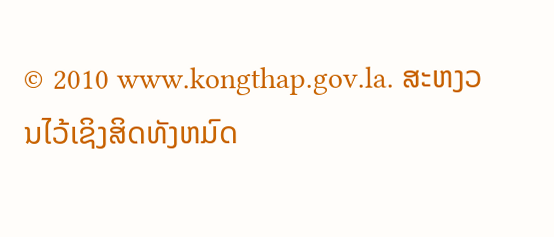© 2010 www.kongthap.gov.la. ສະຫງວນໄວ້ເຊິງສິດທັງຫມົດ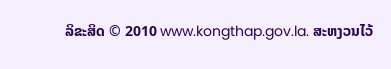ລິຂະສິດ © 2010 www.kongthap.gov.la. ສະຫງວນໄວ້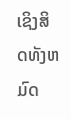ເຊິງສິດທັງຫມົດ